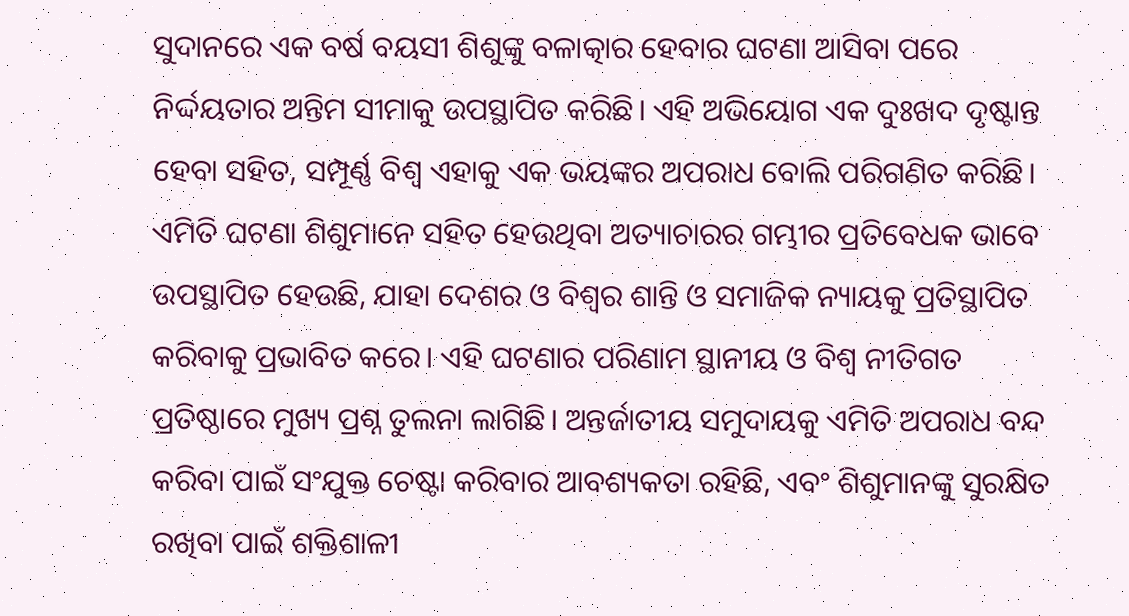ସୁଦାନରେ ଏକ ବର୍ଷ ବୟସୀ ଶିଶୁଙ୍କୁ ବଳାତ୍କାର ହେବାର ଘଟଣା ଆସିବା ପରେ ନିର୍ଦ୍ଦୟତାର ଅନ୍ତିମ ସୀମାକୁ ଉପସ୍ଥାପିତ କରିଛି। ଏହି ଅଭିୟୋଗ ଏକ ଦୁଃଖଦ ଦୃଷ୍ଟାନ୍ତ ହେବା ସହିତ, ସମ୍ପୂର୍ଣ୍ଣ ବିଶ୍ବ ଏହାକୁ ଏକ ଭୟଙ୍କର ଅପରାଧ ବୋଲି ପରିଗଣିତ କରିଛି। ଏମିତି ଘଟଣା ଶିଶୁମାନେ ସହିତ ହେଉଥିବା ଅତ୍ୟାଚାରର ଗମ୍ଭୀର ପ୍ରତିବେଧକ ଭାବେ ଉପସ୍ଥାପିତ ହେଉଛି, ଯାହା ଦେଶର ଓ ବିଶ୍ବର ଶାନ୍ତି ଓ ସମାଜିକ ନ୍ୟାୟକୁ ପ୍ରତିସ୍ଥାପିତ କରିବାକୁ ପ୍ରଭାବିତ କରେ। ଏହି ଘଟଣାର ପରିଣାମ ସ୍ଥାନୀୟ ଓ ବିଶ୍ବ ନୀତିଗତ ପ୍ରତିଷ୍ଠାରେ ମୁଖ୍ୟ ପ୍ରଶ୍ନ ତୁଲନା ଲାଗିଛି। ଅନ୍ତର୍ଜାତୀୟ ସମୁଦାୟକୁ ଏମିତି ଅପରାଧ ବନ୍ଦ କରିବା ପାଇଁ ସଂଯୁକ୍ତ ଚେଷ୍ଟା କରିବାର ଆବଶ୍ୟକତା ରହିଛି, ଏବଂ ଶିଶୁମାନଙ୍କୁ ସୁରକ୍ଷିତ ରଖିବା ପାଇଁ ଶକ୍ତିଶାଳୀ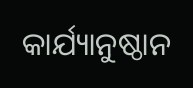କାର୍ଯ୍ୟାନୁଷ୍ଠାନ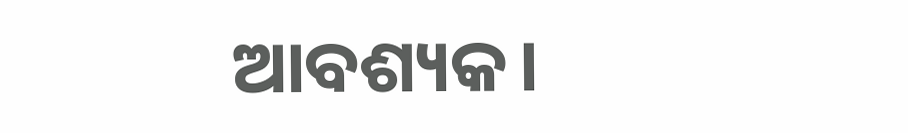ଆବଶ୍ୟକ।